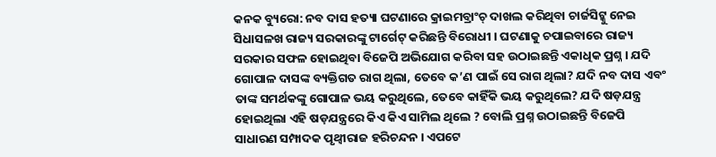କନକ ବ୍ୟୁରୋ: ନବ ଦାସ ହତ୍ୟା ଘଟଣାରେ କ୍ରାଇମବ୍ରାଂଚ୍ ଦାଖଲ କରିଥିବା ଚାର୍ଜସିଟ୍କୁ ନେଇ ସିଧାସଳଖ ରାଜ୍ୟ ସରକାରଙ୍କୁ ଟାର୍ଗେଟ୍ କରିଛନ୍ତି ବିରୋଧୀ । ଘଟଣାକୁ ଚପାଇବାରେ ରାଜ୍ୟ ସରକାର ସଫଳ ହୋଇଥିବା ବିଜେପି ଅଭିଯୋଗ କରିବା ସହ ଉଠାଇଛନ୍ତି ଏକାଧିକ ପ୍ରଶ୍ନ । ଯଦି ଗୋପାଳ ଦାସଙ୍କ ବ୍ୟକ୍ତିଗତ ରାଗ ଥିଲା, ତେବେ କ’ଣ ପାଇଁ ସେ ରାଗ ଥିଲା? ଯଦି ନବ ଦାସ ଏବଂ ତାଙ୍କ ସମର୍ଥକଙ୍କୁ ଗୋପାଳ ଭୟ କରୁଥିଲେ, ତେବେ କାହିଁକି ଭୟ କରୁଥିଲେ? ଯଦି ଷଡ଼ଯନ୍ତ୍ର ହୋଇଥିଲା ଏହି ଷଡ଼ଯନ୍ତ୍ରରେ କିଏ କିଏ ସାମିଲ ଥିଲେ ? ବୋଲି ପ୍ରଶ୍ନ ଉଠାଇଛନ୍ତି ବିଜେପି ସାଧାରଣ ସମ୍ପାଦକ ପୃଥ୍ୱୀରାଜ ହରିଚନ୍ଦନ । ଏପଟେ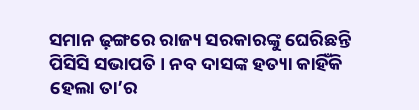ସମାନ ଢ଼ଙ୍ଗରେ ରାଜ୍ୟ ସରକାରଙ୍କୁ ଘେରିଛନ୍ତି ପିସିସି ସଭାପତି । ନବ ଦାସଙ୍କ ହତ୍ୟା କାହିଁକି ହେଲା ତା’ର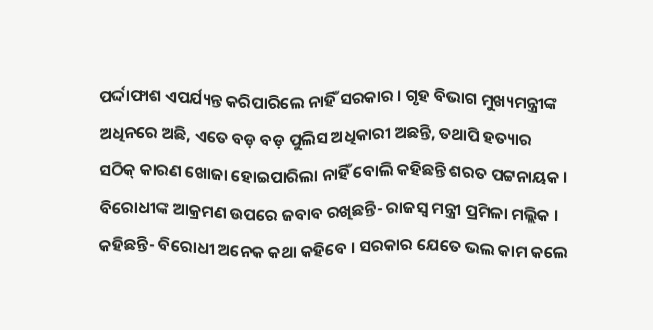ପର୍ଦ୍ଦାଫାଶ ଏପର୍ଯ୍ୟନ୍ତ କରିପାରିଲେ ନାହିଁ ସରକାର । ଗୃହ ବିଭାଗ ମୁଖ୍ୟମନ୍ତ୍ରୀଙ୍କ ଅଧିନରେ ଅଛି, ଏତେ ବଡ଼ ବଡ଼ ପୁଲିସ ଅଧିକାରୀ ଅଛନ୍ତି, ତଥାପି ହତ୍ୟାର ସଠିକ୍ କାରଣ ଖୋଜା ହୋଇପାରିଲା ନାହିଁ ବୋଲି କହିଛନ୍ତି ଶରତ ପଟ୍ଟନାୟକ ।
ବିରୋଧୀଙ୍କ ଆକ୍ରମଣ ଉପରେ ଜବାବ ରଖିଛନ୍ତି- ରାଜସ୍ୱ ମନ୍ତ୍ରୀ ପ୍ରମିଳା ମଲ୍ଲିକ । କହିଛନ୍ତି- ବିରୋଧୀ ଅନେକ କଥା କହିବେ । ସରକାର ଯେତେ ଭଲ କାମ କଲେ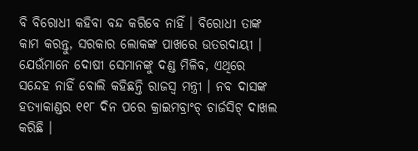ବି ବିରୋଧୀ କହିବା ବନ୍ଦ କରିବେ ନାହିଁ । ବିରୋଧୀ ତାଙ୍କ କାମ କରନ୍ତୁ, ସରକାର ଲୋକଙ୍କ ପାଖରେ ଉତରଦାୟୀ । ଯେଉଁମାନେ ଦୋଷୀ ସେମାନଙ୍କୁ ଦଣ୍ଡ ମିଳିବ, ଏଥିରେ ସନ୍ଦେହ ନାହିଁ ବୋଲି କହିଛନ୍ତି ରାଜସ୍ୱ ମନ୍ତ୍ରୀ । ନବ ଦାସଙ୍କ ହତ୍ୟାକାଣ୍ଡର ୧୧୮ ଦିନ ପରେ କ୍ରାଇମବ୍ରାଂଚ୍ ଚାର୍ଜସିଟ୍ ଦାଖଲ କରିଛି ।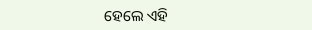ହେଲେ ଏହି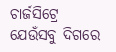ଚାର୍ଜସିଟ୍ରେ ଯେଉଁସବୁ ଦିଗରେ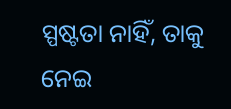ସ୍ପଷ୍ଟତା ନାହିଁ, ତାକୁ ନେଇ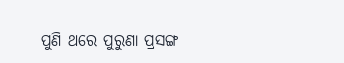ପୁଣି ଥରେ ପୁରୁଣା ପ୍ରସଙ୍ଗ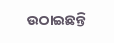ଉଠାଇଛନ୍ତି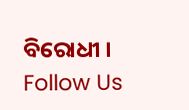ବିରୋଧୀ ।
Follow Us